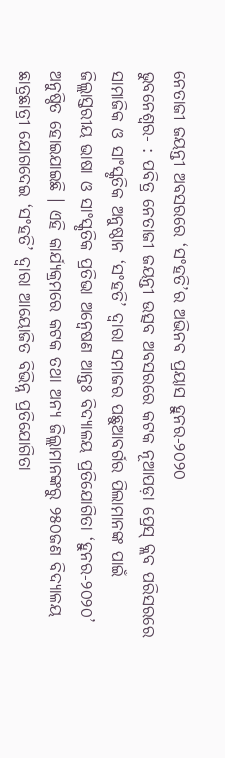ନେତାଜୀ ଜୟନ୍ତୀ ଅବସରରେ ‘ସଂହତି’ର ଅଭିନବ ପ୍ରୟାସ ହୁନର-୨୦୨୦
ଭୁବନେଶ୍ୱର- : ପବିତ୍ର ନେତାଜୀ ଜୟନ୍ତୀ ଉତ୍ସବ ଅବସରରେ କଟକ ନୂଆପଡ଼ା ପ୍ରେସ୍ କ୍ଲବ ପରିସରରେ ସାମାଜିକ ଓ ସାଂସ୍କୃତିକ ଅନୁଷ୍ଠାନ ‘ସଂହତି’ ଦ୍ୱାରା ସମାଜର ପଛୁଆବର୍ଗର ପିଲାମାନଙ୍କ ପାଇଁ ଜିଲ୍ଲାସ୍ତରୀୟ ଭାଷା ଓ ସାଂସ୍କୃତିକ ପ୍ରତିଭା ଅନ୍ୱେଷଣ ଆନ୍ତଃ ବିଦ୍ୟାଳୟ ପ୍ରତିଯୋଗିତା ‘ହୁନର-୨୦୨୦’ ଅନୁଷ୍ଠିତ ହୋଇଯାଇଛି । ଏହି କାର୍ଯ୍ୟକ୍ରମରେ କଟକ ତଥା ଅନ୍ୟ ଜିଲ୍ଲାମାନଙ୍କରୁ ୨୫୦ଜଣ ବିଦ୍ୟାଳୟ ଛାତ୍ରଛାତ୍ରୀ ଯୋଗଦେଇ ‘ସଂହତି’ ଦ୍ୱାରା ଆୟୋଜିତ ବିଭିନ୍ନ ପ୍ରତିଯୋଗିତା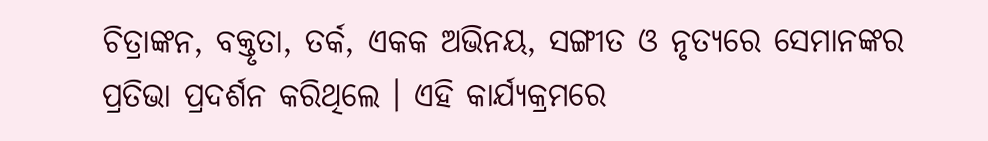ଚିତ୍ରାଙ୍କନ, ବକ୍ତୃତା, ତର୍କ, ଏକକ ଅଭିନୟ, ସଙ୍ଗୀତ ଓ ନୃତ୍ୟରେ ସେମାନଙ୍କର ପ୍ରତିଭା ପ୍ରଦର୍ଶନ କରିଥିଲେ । ଏହି କାର୍ଯ୍ୟକ୍ରମରେ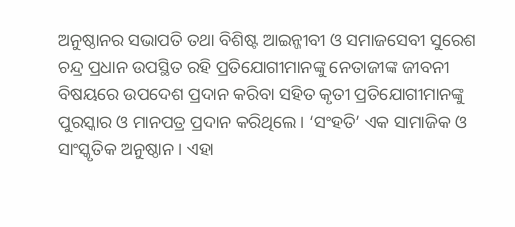ଅନୁଷ୍ଠାନର ସଭାପତି ତଥା ବିଶିଷ୍ଟ ଆଇନ୍ଜୀବୀ ଓ ସମାଜସେବୀ ସୁରେଶ ଚନ୍ଦ୍ର ପ୍ରଧାନ ଉପସ୍ଥିତ ରହି ପ୍ରତିଯୋଗୀମାନଙ୍କୁ ନେତାଜୀଙ୍କ ଜୀବନୀ ବିଷୟରେ ଉପଦେଶ ପ୍ରଦାନ କରିବା ସହିତ କୃତୀ ପ୍ରତିଯୋଗୀମାନଙ୍କୁ ପୁରସ୍କାର ଓ ମାନପତ୍ର ପ୍ରଦାନ କରିଥିଲେ । ‘ସଂହତି’ ଏକ ସାମାଜିକ ଓ ସାଂସ୍କୃତିକ ଅନୁଷ୍ଠାନ । ଏହା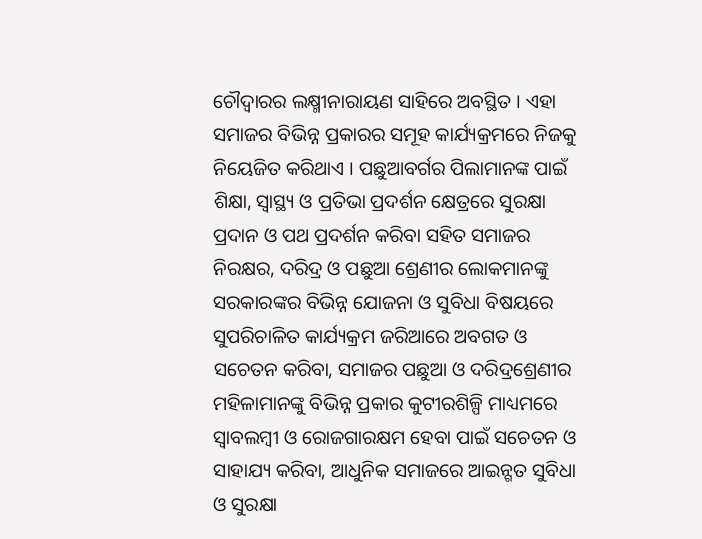ଚୌଦ୍ୱାରର ଲକ୍ଷ୍ମୀନାରାୟଣ ସାହିରେ ଅବସ୍ଥିତ । ଏହା ସମାଜର ବିଭିନ୍ନ ପ୍ରକାରର ସମୂହ କାର୍ଯ୍ୟକ୍ରମରେ ନିଜକୁ ନିୟେଜିତ କରିଥାଏ । ପଛୁଆବର୍ଗର ପିଲାମାନଙ୍କ ପାଇଁ ଶିକ୍ଷା, ସ୍ୱାସ୍ଥ୍ୟ ଓ ପ୍ରତିଭା ପ୍ରଦର୍ଶନ କ୍ଷେତ୍ରରେ ସୁରକ୍ଷା ପ୍ରଦାନ ଓ ପଥ ପ୍ରଦର୍ଶନ କରିବା ସହିତ ସମାଜର ନିରକ୍ଷର, ଦରିଦ୍ର ଓ ପଛୁଆ ଶ୍ରେଣୀର ଲୋକମାନଙ୍କୁ ସରକାରଙ୍କର ବିଭିନ୍ନ ଯୋଜନା ଓ ସୁବିଧା ବିଷୟରେ ସୁପରିଚାଳିତ କାର୍ଯ୍ୟକ୍ରମ ଜରିଆରେ ଅବଗତ ଓ ସଚେତନ କରିବା, ସମାଜର ପଛୁଆ ଓ ଦରିଦ୍ରଶ୍ରେଣୀର ମହିଳାମାନଙ୍କୁ ବିଭିନ୍ନ ପ୍ରକାର କୁଟୀରଶିଳ୍ପି ମାଧ୍ୟମରେ ସ୍ୱାବଲମ୍ବୀ ଓ ରୋଜଗାରକ୍ଷମ ହେବା ପାଇଁ ସଚେତନ ଓ ସାହାଯ୍ୟ କରିବା, ଆଧୁନିକ ସମାଜରେ ଆଇନ୍ଗତ ସୁବିଧା ଓ ସୁରକ୍ଷା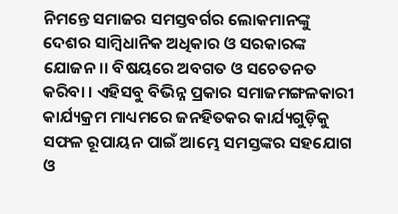ନିମନ୍ତେ ସମାଜର ସମସ୍ତବର୍ଗର ଲୋକମାନଙ୍କୁ ଦେଶର ସାମ୍ବିଧାନିକ ଅଧିକାର ଓ ସରକାରଙ୍କ ଯୋଜନ।। ବିଷୟରେ ଅବଗତ ଓ ସଚେତନତ କରିବା । ଏହିସବୁ ବିଭିନ୍ନ ପ୍ରକାର ସମାଜମଙ୍ଗଳକାରୀ କାର୍ଯ୍ୟକ୍ରମ ମାଧ୍ୟମରେ ଜନହିତକର କାର୍ଯ୍ୟଗୁଡ଼ିକୁ ସଫଳ ରୂପାୟନ ପାଇଁ ଆମ୍ଭେ ସମସ୍ତଙ୍କର ସହଯୋଗ ଓ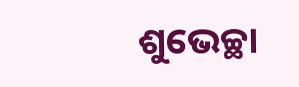ଶୁଭେଚ୍ଛା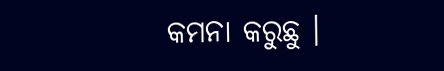କମନା କରୁଛୁ ।